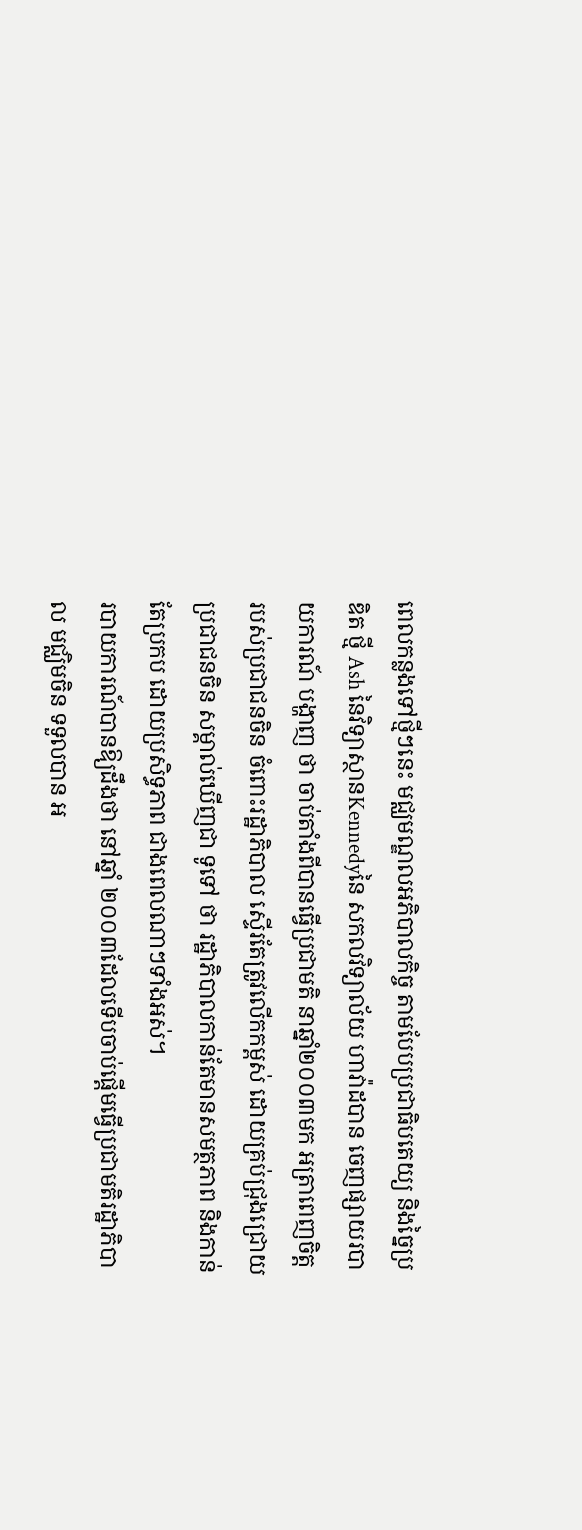ពេលកន្លងទៅថ្មីៗនេះ មជ្ឈមណ្ឌលអភិបាលកិច្ច តាមបែបប្រជាធិបតេយ្យ និងច្នៃប្រឌិត ថ្មី Ash នៃវិទ្យាស្ថានKennedyនៃ សកលវិទ្យាល័យ ហាវ៉ាដបាន ចេញផ្សាយរបាយការណ៍ បង្ហាញ ថា ចាប់តាំងពីបានធ្វើប្រជាមតិ នាឆ្នាំ២០០៣មក អត្រាពេញចិត្ត របស់ប្រជាជនចិន ចំពោះរដ្ឋាភិបាល ស្ទើរតែត្រូវលើកកម្ពស់ ដោយគ្រប់ជ្រុងជ្រោយ ប្រជាជនចិន សម្គាល់ឃើញជា ទូទៅ ថា រដ្ឋាភិបាលកាន់តែមានសមត្ថភាព និងកាន់ តែប្រកប ដោយប្រសិទ្ធភាព ជាងពេលណាៗទាំងអស់។
របាយការណ៍បានឱ្យដឹងថា នៅឆ្នាំ ២០០៣ដែលទើបចាប់ផ្តើមធ្វើប្រជាមតិរដ្ឋាភិបាល មជ្ឈិមចិន ទទួលបាន អ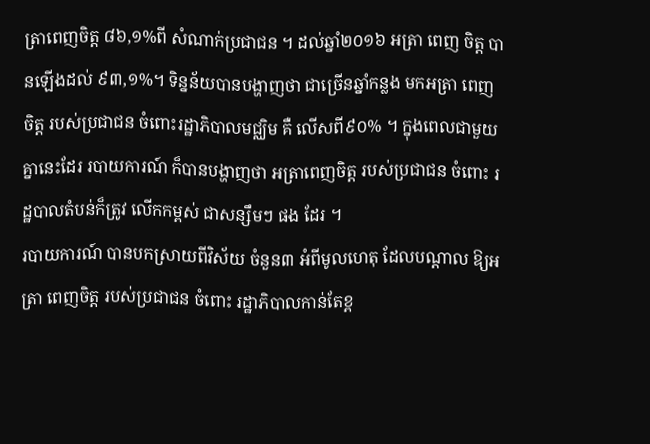ត្រាពេញចិត្ត ៨៦,១%ពី សំណាក់ប្រជាជន ។ ដល់ឆ្នាំ២០១៦ អត្រា ពេញ ចិត្ត បានឡើងដល់ ៩៣,១%។ ទិន្នន័យបានបង្ហាញថា ជាច្រើនឆ្នាំកន្លង មកអត្រា ពេញចិត្ត របស់ប្រជាជន ចំពោះរដ្ឋាភិបាលមជ្ឈិម គឺ លើសពី៩០% ។ ក្នុងពេលជាមួយគ្នានេះដែរ របាយការណ៍ ក៏បានបង្ហាញថា អត្រាពេញចិត្ត របស់ប្រជាជន ចំពោះ រដ្ឋបាលតំបន់ក៏ត្រូវ លើកកម្ពស់ ជាសន្សឹមៗ ផង ដែរ ។
របាយការណ៍ បានបកស្រាយពីវិស័យ ចំនួន៣ អំពីមូលហេតុ ដែលបណ្តាល ឱ្យអត្រា ពេញចិត្ត របស់ប្រជាជន ចំពោះ រដ្ឋាភិបាលកាន់តែខ្ព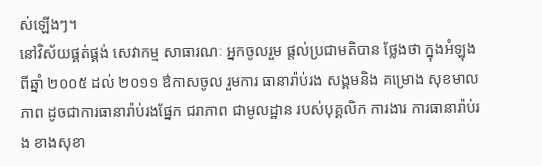ស់ឡើងៗ។
នៅវិស័យផ្គត់ផ្គង់ សេវាកម្ម សាធារណៈ អ្នកចូលរួម ផ្តល់ប្រជាមតិបាន ថ្លែងថា ក្នុងអំឡុងពីឆ្នាំ ២០០៥ ដល់ ២០១១ ឳកាសចូល រួមការ ធានារ៉ាប់រង សង្គមនិង គម្រោង សុខមាលភាព ដូចជាការធានារ៉ាប់រងផ្នែក ជរាភាព ជាមូលដ្ឋាន របស់បុគ្គលិក ការងារ ការធានារ៉ាប់រង ខាងសុខា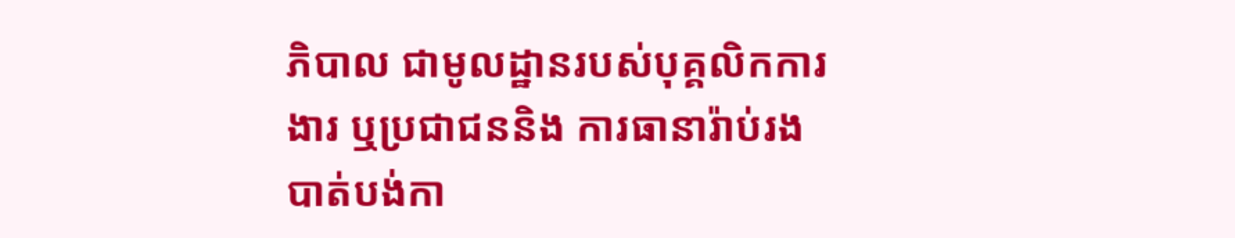ភិបាល ជាមូលដ្ឋានរបស់បុគ្គលិកការងារ ឬប្រជាជននិង ការធានារ៉ាប់រង បាត់បង់កា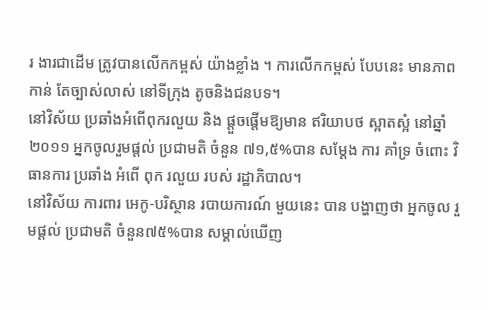រ ងារជាដើម ត្រូវបានលើកកម្ពស់ យ៉ាងខ្លាំង ។ ការលើកកម្ពស់ បែបនេះ មានភាពកាន់ តែច្បាស់លាស់ នៅទីក្រុង តូចនិងជនបទ។
នៅវិស័យ ប្រឆាំងអំពើពុករលួយ និង ផ្តួចផ្តើមឱ្យមាន ឥរិយាបថ ស្អាតស្អំ នៅឆ្នាំ ២០១១ អ្នកចូលរួមផ្តល់ ប្រជាមតិ ចំនួន ៧១,៥%បាន សម្តែង ការ គាំទ្រ ចំពោះ វិធានការ ប្រឆាំង អំពើ ពុក រលួយ របស់ រដ្ឋាភិបាល។
នៅវិស័យ ការពារ អេកូ-បរិស្ថាន របាយការណ៍ មួយនេះ បាន បង្ហាញថា អ្នកចូល រួមផ្តល់ ប្រជាមតិ ចំនួន៧៥%បាន សម្គាល់ឃើញ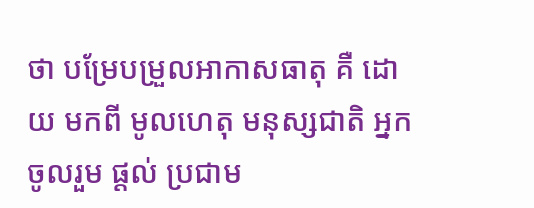ថា បម្រែបម្រួលអាកាសធាតុ គឺ ដោយ មកពី មូលហេតុ មនុស្សជាតិ អ្នកចូលរួម ផ្តល់ ប្រជាម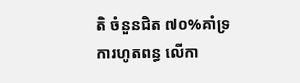តិ ចំនួនជិត ៧០%គាំទ្រ ការហូតពន្ធ លើកា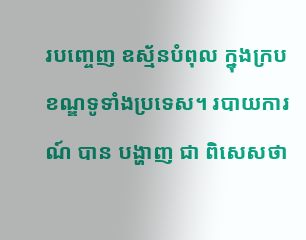របញ្ចេញ ឧស្ម័នបំពុល ក្នុងក្របខណ្ឌទូទាំងប្រទេស។ របាយការណ៍ បាន បង្ហាញ ជា ពិសេសថា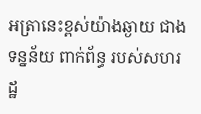អត្រានេះខ្ពស់យ៉ាងឆ្ងាយ ជាងទន្នន័យ ពាក់ព័ន្ធ របស់សហរដ្ឋ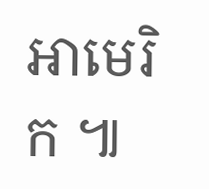អាមេរិក ៕